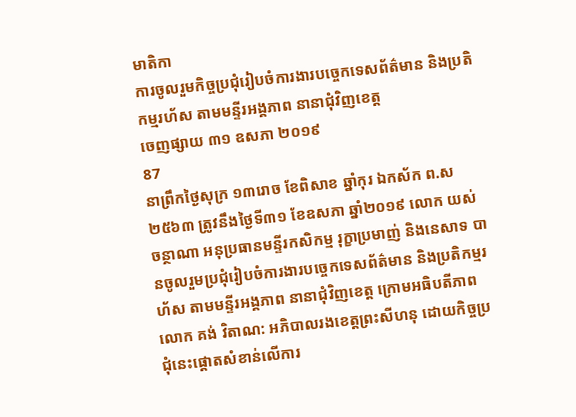មាតិកា
ការចូលរួមកិច្ចប្រជុំរៀបចំការងារបច្ចេកទេសព័ត៌មាន និងប្រតិកម្មរហ័ស តាមមន្ទីរអង្គភាព នានាជុំវិញខេត្ត
ចេញផ្សាយ ៣១ ឧសភា ២០១៩
87
នាព្រឹកថ្ងៃសុក្រ ១៣រោច ខែពិសាខ ឆ្នាំកុរ ឯកស័ក ព.ស ២៥៦៣ ត្រូវនឹងថ្ងៃទី៣១ ខែឧសភា ឆ្នាំ២០១៩ លោក យស់ ចន្ថាណា អនុប្រធានមន្ទីរកសិកម្ម រុក្ខាប្រមាញ់ និងនេសាទ បានចូលរួមប្រជុំរៀបចំការងារបច្ចេកទេសព័ត៌មាន និងប្រតិកម្មរហ័ស តាមមន្ទីរអង្គភាព នានាជុំវិញខេត្ត ក្រោមអធិបតីភាពលោក គង់ វិតាណ: អភិបាលរងខេត្តព្រះសីហនុ ដោយកិច្ចប្រជុំនេះផ្តោតសំខាន់លើការ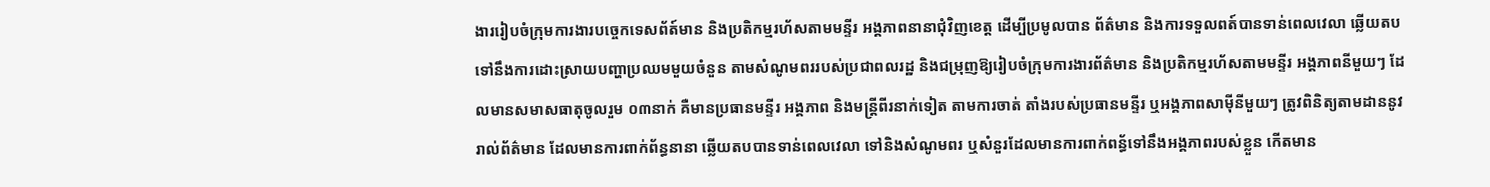ងាររៀបចំក្រុមការងារបច្ចេកទេសព័ត៍មាន និងប្រតិកម្មរហ័សតាមមន្ទីរ អង្គភាពនានាជុំវិញខេត្ត ដើម្បីប្រមូលបាន ព័ត៌មាន និងការទទួលពត៍បានទាន់ពេលវេលា ឆ្លើយតបទៅនឹងការដោះស្រាយបញ្ហាប្រឈមមួយចំនួន តាមសំណូមពររបស់ប្រជាពលរដ្ឋ និងជម្រុញឱ្យរៀបចំក្រុមការងារព័ត៌មាន និងប្រតិកម្មរហ័សតាមមន្ទីរ អង្គភាពនីមួយៗ ដែលមានសមាសធាតុចូលរួម ០៣នាក់ គឺមានប្រធានមន្ទីរ អង្គភាព និងមន្ត្រីពីរនាក់ទៀត តាមការចាត់ តាំងរបស់ប្រធានមន្ទីរ ឬអង្គភាពសាម៉ីនីមួយៗ ត្រូវពិនិត្យតាមដាននូវរាល់ព័ត៌មាន ដែលមានការពាក់ព័ន្ធនានា ឆ្លើយតបបានទាន់ពេលវេលា ទៅនិងសំណូមពរ ឬសំនួរដែលមានការពាក់ពន្ធ័ទៅនឹងអង្គភាពរបស់ខ្លួន កើតមាន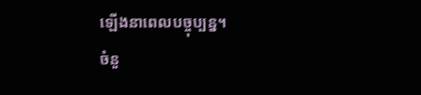ឡើងនាពេលបច្ចុប្បន្ន។
ចំនួ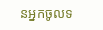នអ្នកចូលទ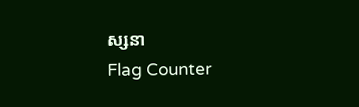ស្សនា
Flag Counter